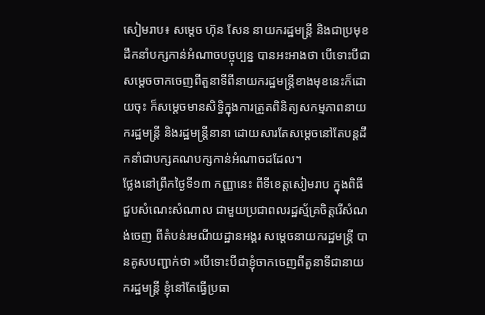សៀមរាប៖ សម្តេច ហ៊ុន សែន នាយករដ្ឋមន្រ្តី និងជាប្រមុខដឹកនាំបក្សកាន់អំណាចបច្ចុប្បន្ន បានអះអាងថា បើទោះបីជាសម្តេចចាកចេញពីតួនាទីពីនាយករដ្ឋមន្រ្តីខាងមុខនេះក៏ដោយចុះ ក៏សម្តេចមានសិទ្ធិក្នុងការត្រួតពិនិត្យសកម្មភាពនាយករដ្ឋមន្រ្តី និងរដ្ឋមន្រ្តីនានា ដោយសារតែសម្តេចនៅតែបន្តដឹកនាំជាបក្សគណបក្សកាន់អំណាចដដែល។
ថ្លែងនៅព្រឹកថ្ងៃទី១៣ កញ្ញានេះ ពីទីខេត្តសៀមរាប ក្នុងពិធីជួបសំណេះសំណាល ជាមួយប្រជាពលរដ្ឋស្ម័គ្រចិត្តរើសំណង់ចេញ ពីតំបន់រមណីយដ្ឋានអង្គរ សម្តេចនាយករដ្ឋមន្រ្តី បានគូសបញ្ជាក់ថា »បើទោះបីជាខ្ញុំចាកចេញពីតួនាទីជានាយករដ្ឋមន្រ្តី ខ្ញុំនៅតែធ្វើប្រធា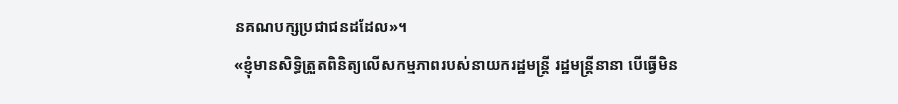នគណបក្សប្រជាជនដដែល»។
«ខ្ញុំមានសិទ្ធិត្រួតពិនិត្យលើសកម្មភាពរបស់នាយករដ្ឋមន្រ្តី រដ្ឋមន្រ្តីនានា បើធ្វើមិន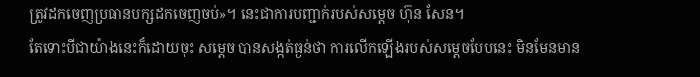ត្រូវដកចេញប្រធានបក្សដកចេញចប់»។ នេះជាការបញ្ជាក់របស់សម្តេច ហ៊ុន សែន។
តែទោះបីជាយ៉ាងនេះក៏ដោយចុះ សម្តេច បានសង្កត់ធ្ងន់ថា ការលើកឡើងរបស់សម្តេចបែបនេះ មិនមែនមាន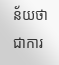ន័យថា ជាការ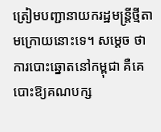ត្រៀមបញ្ជានាយករដ្ឋមន្រ្តីថ្មីតាមក្រោយនោះទេ។ សម្តេច ថា ការបោះឆ្នោតនៅកម្ពុជា គឺគេបោះឱ្យគណបក្ស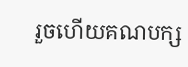រួចហើយគណបក្ស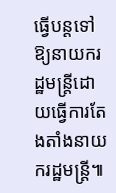ធ្វើបន្តទៅឱ្យនាយករដ្ឋមន្រ្តីដោយធ្វើការតែងតាំងនាយករដ្ឋមន្រ្តី៕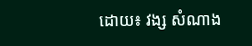ដោយ៖ វង្ស សំណាង